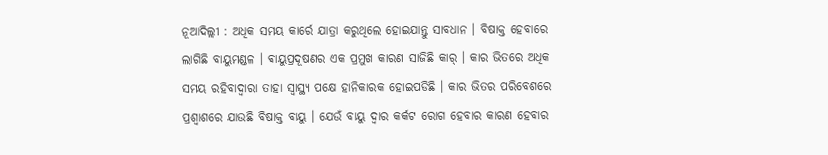ନୂଆଦିଲ୍ଲୀ : ଅଧିକ ସମୟ କାର୍ରେ ଯାତ୍ରା କରୁଥିଲେ ହୋଇଯାନ୍ତୁ ସାବଧାନ । ବିଷାକ୍ତ ହେବାରେ ଲାଗିଛି ବାୟୁମଣ୍ଡଳ । ଵାୟୁପ୍ରଦୂଷଣର ଏକ ପ୍ରମୁଖ କାରଣ ସାଜିଛି କାର୍ । କାର ଭିତରେ ଅଧିକ ସମୟ ରହିବାଦ୍ୱାରା ତାହା ସ୍ୱାସ୍ଥ୍ୟ ପକ୍ଷେ ହାନିକାରକ ହୋଇପଡିଛି । କାର ଭିତର ପରିବେଶରେ ପ୍ରଶ୍ୱାଶରେ ଯାଉଛି ବିଷାକ୍ତ ବାୟୁ । ଯେଉଁ ବାୟୁ ଦ୍ୱାର କର୍କଟ ରୋଗ ହେବାର କାରଣ ହେବାର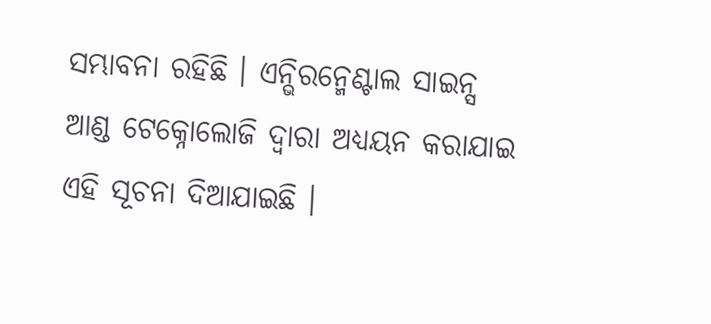ସମ୍ଭାବନା ରହିଛି । ଏନ୍ଭିରନ୍ମେଣ୍ଟାଲ ସାଇନ୍ସ ଆଣ୍ଡ ଟେକ୍ନୋଲୋଜି ଦ୍ୱାରା ଅଧ୍ୟୟନ କରାଯାଇ ଏହି ସୂଚନା ଦିଆଯାଇଛି ।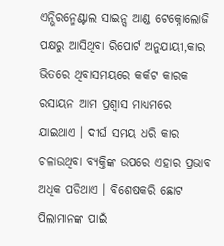ଏନ୍ଭିରନ୍ମେଣ୍ଟାଲ ସାଇନ୍ସ ଆଣ୍ଡ ଟେକ୍ନୋଲୋଜି ପକ୍ଷରୁ ଆସିଥିବା ରିପୋର୍ଟ ଅନୁଯାୟୀ,କାର ଭିତରେ ଥିବାସମୟରେ କର୍କଟ କାରକ ରସାୟନ ଆମ ପ୍ରଶ୍ୱାସ ମାଧ୍ୟମରେ ଯାଇଥାଏ । ଦୀର୍ଘ ସମୟ ଧରି କାର ଚଳାଉଥିବା ବ୍ୟକ୍ତିଙ୍କ ଉପରେ ଏହାର ପ୍ରଭାବ ଅଧିକ ପଡିଥାଏ । ବିଶେଷକରି ଛୋଟ ପିଲାମାନଙ୍କ ପାଇଁ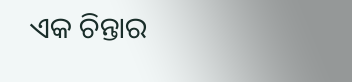ଏକ ଚିନ୍ତାର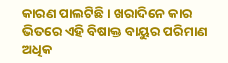କାରଣ ପାଲଟିଛି । ଖରାଦିନେ କାର ଭିତରେ ଏହି ବିଷାକ୍ତ ବାୟୁର ପରିମାଣ ଅଧିକ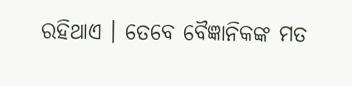ରହିଥାଏ । ତେବେ ବୈଜ୍ଞାନିକଙ୍କ ମତ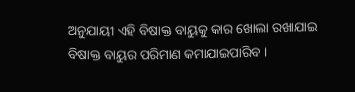ଅନୁଯାୟୀ ଏହି ବିଷାକ୍ତ ବାୟୁକୁ କାର ଖୋଲା ରଖାଯାଇ ବିଷାକ୍ତ ବାୟୁର ପରିମାଣ କମାଯାଇପାରିବ ।